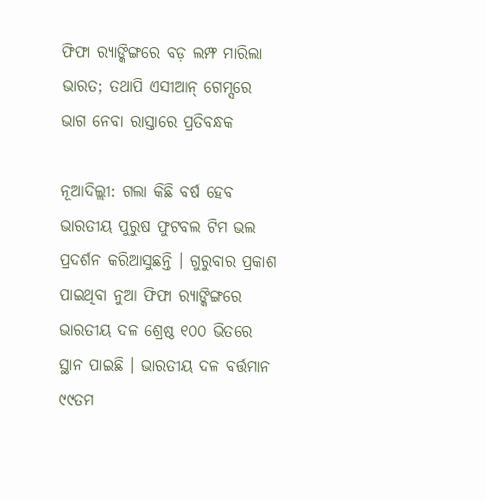ଫିଫା ର‌୍ୟାଙ୍କିଙ୍ଗରେ ବଡ଼ ଲମ୍ଫ ମାରିଲା ଭାରତ; ତଥାପି ଏସୀଆନ୍ ଗେମ୍ସରେ ଭାଗ ନେବା ରାସ୍ତାରେ ପ୍ରତିବନ୍ଧକ

ନୂଆଦିଲ୍ଲୀ: ଗଲା କିଛି ବର୍ଷ ହେବ ଭାରତୀୟ ପୁରୁଷ ଫୁଟବଲ ଟିମ ଭଲ ପ୍ରଦର୍ଶନ କରିଆସୁଛନ୍ତି । ଗୁରୁବାର ପ୍ରକାଶ ପାଇଥିବା ନୁଆ ଫିଫା ର‌୍ୟାଙ୍କିଙ୍ଗରେ ଭାରତୀୟ ଦଳ ଶ୍ରେଷ୍ଠ ୧୦୦ ଭିତରେ ସ୍ଥାନ ପାଇଛି । ଭାରତୀୟ ଦଳ ବର୍ତ୍ତମାନ ୯୯ତମ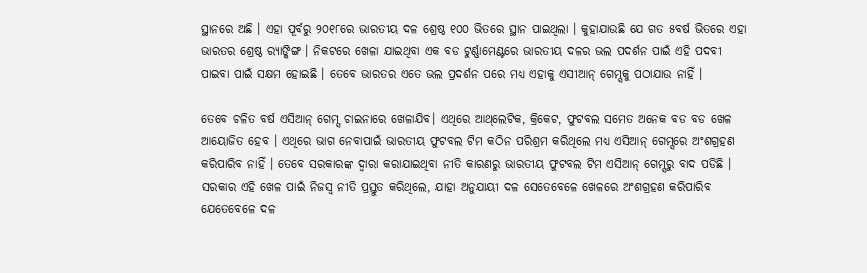ସ୍ଥାନରେ ଅଛି । ଏହା ପୂର୍ବରୁ ୨୦୧୮ରେ ଭାରତୀୟ ଦଳ ଶ୍ରେଷ୍ଠ ୧୦୦ ଭିତରେ ସ୍ଥାନ ପାଇଥିଲା । କୁହାଯାଉଛି ଯେ ଗତ ୫ବର୍ଷ ଭିତରେ ଏହା ଭାରତର ଶ୍ରେଷ୍ଠ ର‌୍ୟାଙ୍କିଙ୍ଗ । ନିକଟରେ ଖେଳା ଯାଇଥିବା ଏକ ବଡ ଟୁର୍ଣ୍ଣାମେଣ୍ଟରେ ଭାରତୀୟ ଦଳର ଭଲ ପଦର୍ଶନ ପାଇଁ ଏହି ପଦବୀ ପାଇବା ପାଇଁ ସକ୍ଷମ ହୋଇଛି । ତେବେ ଭାରତର ଏତେ ଭଲ ପ୍ରଦର୍ଶନ ପରେ ମଧ୍ୟ ଏହାକୁ ଏସୀଆନ୍ ଗେମ୍ସକୁ ପଠାଯାଉ ନାହିଁ ।

ତେବେ ଚଳିତ ବର୍ଷ ଏସିଆନ୍ ଗେମ୍ସ ଚାଇନାରେ ଖେଳାଯିବ। ଏଥିରେ ଆଥ୍‌ଲେଟିକ, କ୍ରିକେଟ, ଫୁଟବଲ ସମେତ ଅନେକ ବଡ ବଡ ଖେଳ ଆୟୋଜିତ ହେବ । ଏଥିରେ ଭାଗ ନେବାପାଇଁ ଭାରତୀୟ ଫୁଟବଲ ଟିମ କଠିନ ପରିଶ୍ରମ କରିଥିଲେ ମଧ୍ୟ ଏସିଆନ୍ ଗେମ୍ସରେ ଅଂଶଗ୍ରହଣ କରିପାରିବ ନାହିଁ । ତେବେ ସରକାରଙ୍କ ଦ୍ୱାରା କରାଯାଇଥିବା ନୀତି କାରଣରୁ ଭାରତୀୟ ଫୁଟବଲ ଟିମ ଏସିଆନ୍ ଗେମ୍ସରୁ ବାଦ ପଡିଛି । ସରକାର ଏହି ଖେଳ ପାଇଁ ନିଜସ୍ୱ ନୀତି ପ୍ରସ୍ତୁତ କରିଥିଲେ, ଯାହା ଅନୁଯାୟୀ ଦଳ ସେତେବେଳେ ଖେଳରେ ଅଂଶଗ୍ରହଣ କରିପାରିବ ଯେତେବେଳେ ଦଳ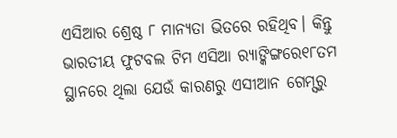ଏସିଆର ଶ୍ରେଷ୍ଠ ୮ ମାନ୍ୟତା ଭିତରେ ରହିଥିବ। କିନ୍ତୁ ଭାରତୀୟ ଫୁଟବଲ ଟିମ ଏସିଆ ର‌୍ୟାଙ୍କିଙ୍ଗରେ୧୮ତମ ସ୍ଥାନରେ ଥିଲା ଯେଉଁ କାରଣରୁ ଏସୀଆନ ଗେମ୍ସରୁ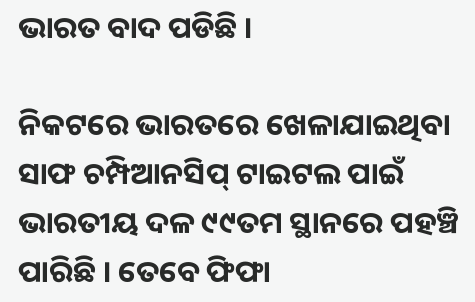ଭାରତ ବାଦ ପଡିଛି ।

ନିକଟରେ ଭାରତରେ ଖେଳାଯାଇଥିବା ସାଫ ଚମ୍ପିଆନସିପ୍ ଟାଇଟଲ ପାଇଁ ଭାରତୀୟ ଦଳ ୯୯ତମ ସ୍ଥାନରେ ପହଞ୍ଚି ପାରିଛି । ତେବେ ଫିଫା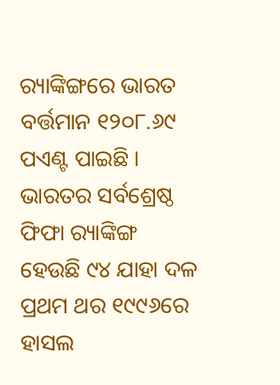ର‌୍ୟାଙ୍କିଙ୍ଗରେ ଭାରତ ବର୍ତ୍ତମାନ ୧୨୦୮.୬୯ ପଏଣ୍ଟ ପାଇଛି । ଭାରତର ସର୍ବଶ୍ରେଷ୍ଠ ଫିଫା ର‌୍ୟାଙ୍କିଙ୍ଗ ହେଉଛି ୯୪ ଯାହା ଦଳ ପ୍ରଥମ ଥର ୧୯୯୬ରେ ହାସଲ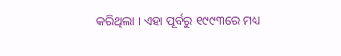କରିଥିଲା । ଏହା ପୂର୍ବରୁ ୧୯୯୩ରେ ମଧ୍ୟ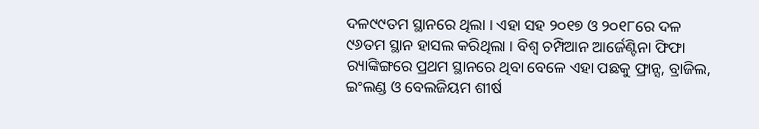ଦଳ୯୯ତମ ସ୍ଥାନରେ ଥିଲା । ଏହା ସହ ୨୦୧୭ ଓ ୨୦୧୮ରେ ଦଳ ୯୬ତମ ସ୍ଥାନ ହାସଲ କରିଥିଲା । ବିଶ୍ୱ ଚମ୍ପିଆନ ଆର୍ଜେଣ୍ଟିନା ଫିଫା ର‌୍ୟାଙ୍କିଙ୍ଗରେ ପ୍ରଥମ ସ୍ଥାନରେ ଥିବା ବେଳେ ଏହା ପଛକୁ ଫ୍ରାନ୍ସ, ବ୍ରାଜିଲ, ଇଂଲଣ୍ଡ ଓ ବେଲଜିୟମ ଶୀର୍ଷ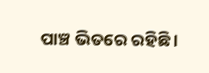ପାଞ୍ଚ ଭିତରେ ରହିଛି ।